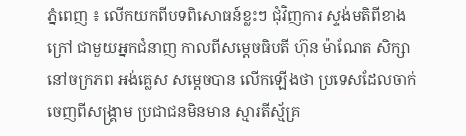ភ្នំពេញ ៖ លើកយកពីបទពិសោធន៍ខ្លះៗ ជុំវិញការ ស្ទង់មតិពីខាងក្រៅ ជាមួយអ្នកជំនាញ កាលពីសម្តេចធិបតី ហ៊ុន ម៉ាណែត សិក្សានៅចក្រភព អង់គ្លេស សម្តេចបាន លើកឡើងថា ប្រទេសដែលចាក់ចេញពីសង្គ្រាម ប្រជាជនមិនមាន ស្មារតីស្ម័គ្រ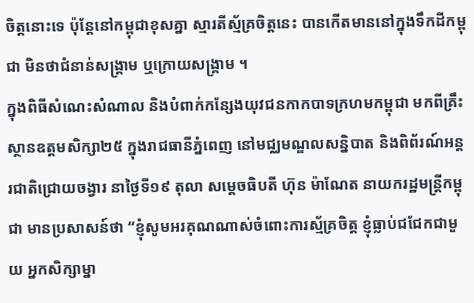ចិត្តនោះទេ ប៉ុន្តែនៅកម្ពុជាខុសគ្នា ស្មារតីស្ម័គ្រចិត្តនេះ បានកើតមាននៅក្នុងទឹកដីកម្ពុជា មិនថាជំនាន់សង្គ្រាម ឬក្រោយសង្គ្រាម ។
ក្នុងពិធីសំណេះសំណាល និងបំពាក់កន្សែងយុវជនកាកបាទក្រហមកម្ពុជា មកពីគ្រឹះស្ថានឧត្តមសិក្សា២៥ ក្នុងរាជធានីភ្នំពេញ នៅមជ្ឈមណ្ឌលសន្និបាត និងពិព័រណ៍អន្តរជាតិជ្រោយចង្វារ នាថ្ងៃទី១៩ តុលា សម្តេចធិបតី ហ៊ុន ម៉ាណែត នាយករដ្ឋមន្រ្តីកម្ពុជា មានប្រសាសន៍ថា “ខ្ញុំសូមអរគុណណាស់ចំពោះការស្ម័គ្រចិត្ត ខ្ញុំធ្លាប់ជជែកជាមួយ អ្នកសិក្សាម្នា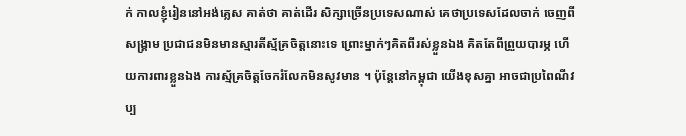ក់ កាលខ្ញុំរៀននៅអង់គ្លេស គាត់ថា គាត់ដើរ សិក្សាច្រើនប្រទេសណាស់ គេថាប្រទេសដែលចាក់ ចេញពីសង្គ្រាម ប្រជាជនមិនមានស្មារតីស្ម័គ្រចិត្តនោះទេ ព្រោះម្នាក់ៗគិតពីរស់ខ្លួនឯង គិតតែពីព្រួយបារម្ភ ហើយការពារខ្លួនឯង ការស្ម័គ្រចិត្តចែករំលែកមិនសូវមាន ។ ប៉ុន្តែនៅកម្ពុជា យើងខុសគ្នា អាចជាប្រពៃណីវប្ប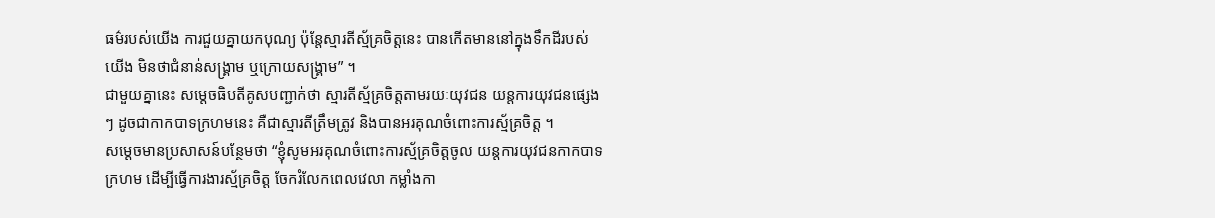ធម៌របស់យើង ការជួយគ្នាយកបុណ្យ ប៉ុន្តែស្មារតីស្ម័គ្រចិត្តនេះ បានកើតមាននៅក្នុងទឹកដីរបស់យើង មិនថាជំនាន់សង្គ្រាម ឬក្រោយសង្គ្រាម” ។
ជាមួយគ្នានេះ សម្តេចធិបតីគូសបញ្ជាក់ថា ស្មារតីស្ម័គ្រចិត្តតាមរយៈយុវជន យន្តការយុវជនផ្សេងៗ ដូចជាកាកបាទក្រហមនេះ គឺជាស្មារតីត្រឹមត្រូវ និងបានអរគុណចំពោះការស្ម័គ្រចិត្ត ។
សម្តេចមានប្រសាសន៍បន្ថែមថា “ខ្ញុំសូមអរគុណចំពោះការស្ម័គ្រចិត្តចូល យន្តការយុវជនកាកបាទក្រហម ដើម្បីធ្វើការងារស្ម័គ្រចិត្ត ចែករំលែកពេលវេលា កម្លាំងកា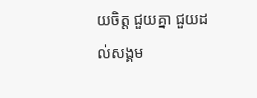យចិត្ត ជួយគ្នា ជួយដល់សង្គម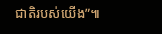ជាតិរបស់យើង”៕